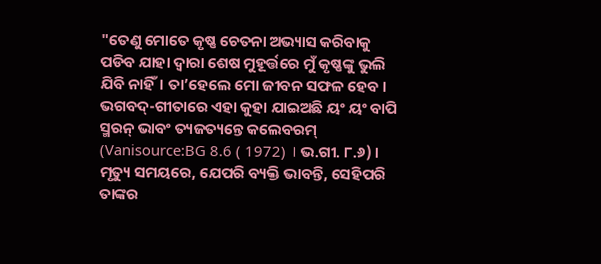"ତେଣୁ ମୋତେ କୃଷ୍ଣ ଚେତନା ଅଭ୍ୟାସ କରିବାକୁ ପଡିବ ଯାହା ଦ୍ଵାରା ଶେଷ ମୁହୂର୍ତ୍ତରେ ମୁଁ କୃଷ୍ଣଙ୍କୁ ଭୁଲି ଯିବି ନାହିଁ। ତା’ହେଲେ ମୋ ଜୀବନ ସଫଳ ହେବ । ଭଗବଦ୍-ଗୀତାରେ ଏହା କୁହା ଯାଇଅଛି ୟଂ ୟଂ ବାପି ସ୍ମରନ୍ ଭାବଂ ତ୍ୟଜତ୍ୟନ୍ତେ କଲେବରମ୍ (Vanisource:BG 8.6 ( 1972) । ଭ.ଗୀ. ୮.୬) । ମୃତ୍ୟୁ ସମୟରେ, ଯେପରି ବ୍ୟକ୍ତି ଭାବନ୍ତି, ସେହିପରି ତାଙ୍କର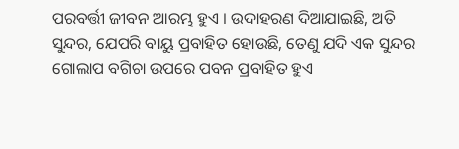ପରବର୍ତ୍ତୀ ଜୀବନ ଆରମ୍ଭ ହୁଏ । ଉଦାହରଣ ଦିଆଯାଇଛି, ଅତି ସୁନ୍ଦର, ଯେପରି ବାୟୁ ପ୍ରବାହିତ ହୋଉଛି, ତେଣୁ ଯଦି ଏକ ସୁନ୍ଦର ଗୋଲାପ ବଗିଚା ଉପରେ ପବନ ପ୍ରବାହିତ ହୁଏ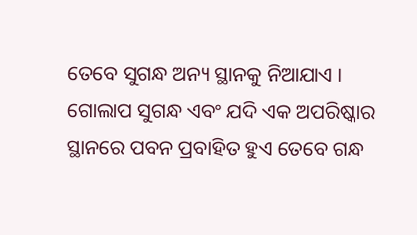ତେବେ ସୁଗନ୍ଧ ଅନ୍ୟ ସ୍ଥାନକୁ ନିଆଯାଏ । ଗୋଲାପ ସୁଗନ୍ଧ ଏବଂ ଯଦି ଏକ ଅପରିଷ୍କାର ସ୍ଥାନରେ ପବନ ପ୍ରବାହିତ ହୁଏ ତେବେ ଗନ୍ଧ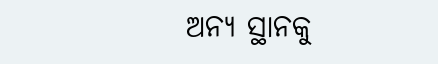ଅନ୍ୟ ସ୍ଥାନକୁ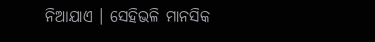ନିଆଯାଏ । ସେହିଭଳି ମାନସିକ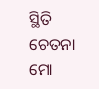ସ୍ଥିତି ଚେତନା ମୋ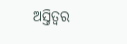ଅସ୍ତିତ୍ୱର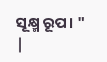ସୂକ୍ଷ୍ମ ରୂପ। "
|